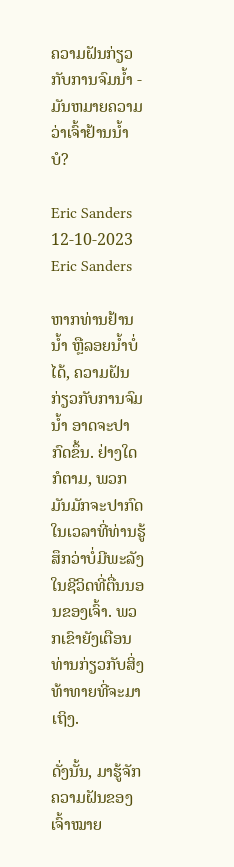ຄວາມຝັນກ່ຽວກັບການຈົມນ້ຳ - ມັນຫມາຍຄວາມວ່າເຈົ້າຢ້ານນ້ຳບໍ?

Eric Sanders 12-10-2023
Eric Sanders

ຫາກທ່ານຢ້ານນ້ຳ ຫຼືລອຍນ້ຳບໍ່ໄດ້, ຄວາມຝັນກ່ຽວກັບການຈົມນ້ຳ ອາດຈະປາກົດຂຶ້ນ. ຢ່າງໃດກໍຕາມ, ພວກມັນມັກຈະປາກົດໃນເວລາທີ່ທ່ານຮູ້ສຶກວ່າບໍ່ມີພະລັງໃນຊີວິດທີ່ຕື່ນນອນຂອງເຈົ້າ. ພວກເຂົາຍັງເຕືອນທ່ານກ່ຽວກັບສິ່ງທ້າທາຍທີ່ຈະມາເຖິງ.

ດັ່ງນັ້ນ, ມາຮູ້ຈັກຄວາມຝັນຂອງເຈົ້າໝາຍ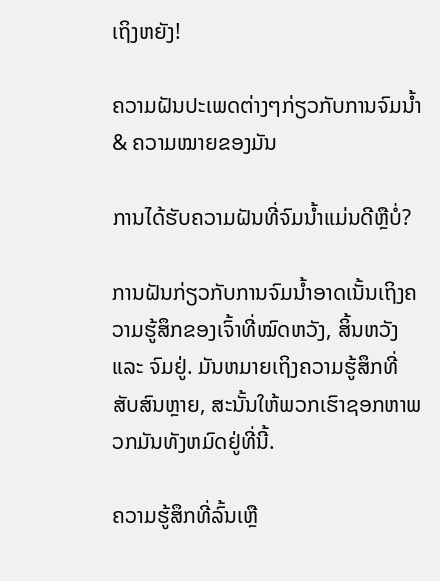ເຖິງຫຍັງ!

ຄວາມຝັນປະເພດຕ່າງໆກ່ຽວກັບການຈົມນ້ຳ & ຄວາມໝາຍຂອງມັນ

ການໄດ້ຮັບຄວາມຝັນທີ່ຈົມນ້ຳແມ່ນດີຫຼືບໍ່?

ການຝັນກ່ຽວກັບການຈົມນ້ຳອາດເນັ້ນເຖິງຄວາມຮູ້ສຶກຂອງເຈົ້າທີ່ໝົດຫວັງ, ສິ້ນຫວັງ ແລະ ຈົມຢູ່. ມັນຫມາຍເຖິງຄວາມຮູ້ສຶກທີ່ສັບສົນຫຼາຍ, ສະນັ້ນໃຫ້ພວກເຮົາຊອກຫາພວກມັນທັງຫມົດຢູ່ທີ່ນີ້.

ຄວາມຮູ້ສຶກທີ່ລົ້ນເຫຼື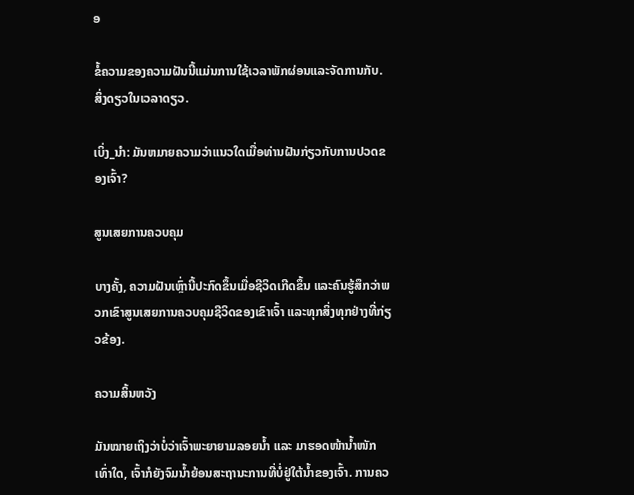ອ

ຂໍ້ຄວາມຂອງຄວາມຝັນນີ້ແມ່ນການໃຊ້ເວລາພັກຜ່ອນແລະຈັດການກັບ. ສິ່ງດຽວໃນເວລາດຽວ.

ເບິ່ງ_ນຳ: ມັນຫມາຍຄວາມວ່າແນວໃດເມື່ອທ່ານຝັນກ່ຽວກັບການປວດຂອງເຈົ້າ?

ສູນເສຍການຄວບຄຸມ

ບາງຄັ້ງ, ຄວາມຝັນເຫຼົ່ານີ້ປະກົດຂຶ້ນເມື່ອຊີວິດເກີດຂຶ້ນ ແລະຄົນຮູ້ສຶກວ່າພວກເຂົາສູນເສຍການຄວບຄຸມຊີວິດຂອງເຂົາເຈົ້າ ແລະທຸກສິ່ງທຸກຢ່າງທີ່ກ່ຽວຂ້ອງ.

ຄວາມສິ້ນຫວັງ

ມັນໝາຍເຖິງວ່າບໍ່ວ່າເຈົ້າພະຍາຍາມລອຍນ້ຳ ແລະ ມາຮອດໜ້ານ້ຳໜັກເທົ່າໃດ, ເຈົ້າກໍຍັງຈົມນ້ຳຍ້ອນສະຖານະການທີ່ບໍ່ຢູ່ໃຕ້ນ້ຳຂອງເຈົ້າ. ການຄວ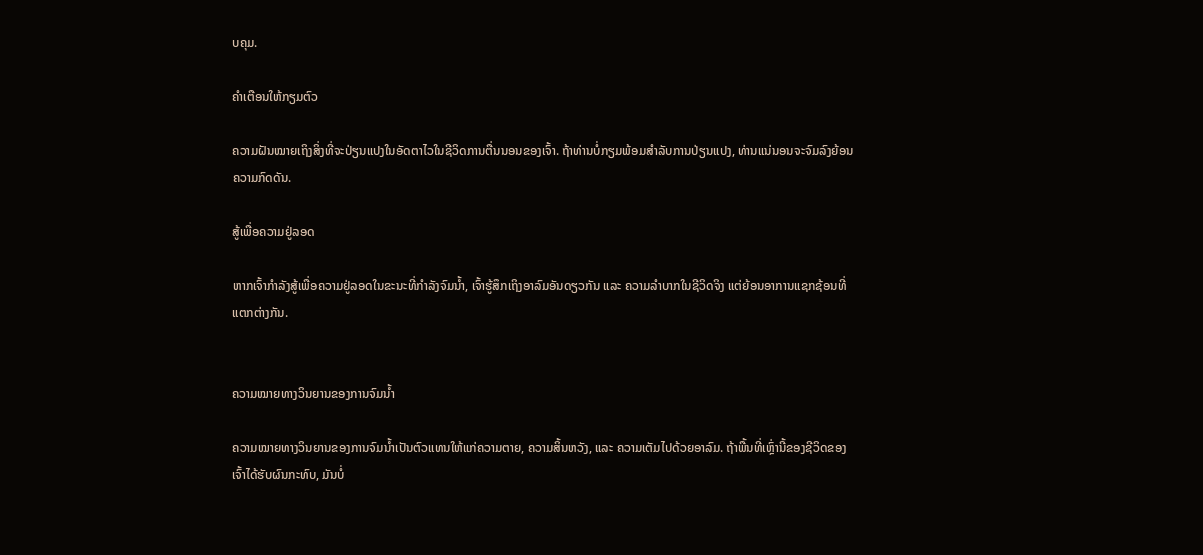ບຄຸມ.

ຄຳເຕືອນໃຫ້ກຽມຕົວ

ຄວາມຝັນໝາຍເຖິງສິ່ງທີ່ຈະປ່ຽນແປງໃນອັດຕາໄວໃນຊີວິດການຕື່ນນອນຂອງເຈົ້າ. ຖ້າທ່ານບໍ່ກຽມພ້ອມສໍາລັບການປ່ຽນແປງ, ທ່ານແນ່ນອນຈະຈົມລົງຍ້ອນຄວາມກົດດັນ.

ສູ້ເພື່ອຄວາມຢູ່ລອດ

ຫາກເຈົ້າກຳລັງສູ້ເພື່ອຄວາມຢູ່ລອດໃນຂະນະທີ່ກຳລັງຈົມນ້ຳ, ເຈົ້າຮູ້ສຶກເຖິງອາລົມອັນດຽວກັນ ແລະ ຄວາມລຳບາກໃນຊີວິດຈິງ ແຕ່ຍ້ອນອາການແຊກຊ້ອນທີ່ແຕກຕ່າງກັນ.


ຄວາມໝາຍທາງວິນຍານຂອງການຈົມນ້ຳ

ຄວາມໝາຍທາງວິນຍານຂອງການຈົມນ້ຳເປັນຕົວແທນໃຫ້ແກ່ຄວາມຕາຍ, ຄວາມສິ້ນຫວັງ, ແລະ ຄວາມເຕັມໄປດ້ວຍອາລົມ. ຖ້າພື້ນທີ່ເຫຼົ່ານີ້ຂອງຊີວິດຂອງເຈົ້າໄດ້ຮັບຜົນກະທົບ, ມັນບໍ່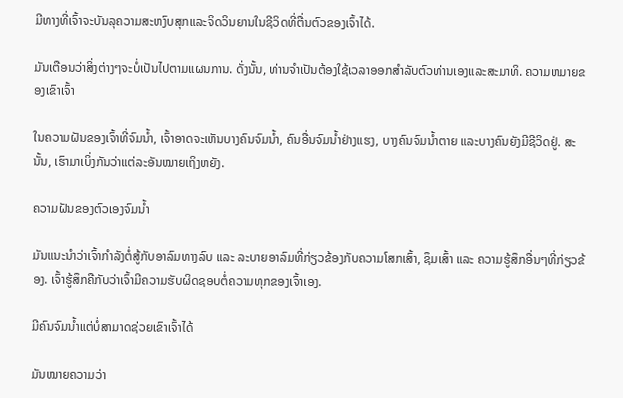ມີທາງທີ່ເຈົ້າຈະບັນລຸຄວາມສະຫງົບສຸກແລະຈິດວິນຍານໃນຊີວິດທີ່ຕື່ນຕົວຂອງເຈົ້າໄດ້.

ມັນເຕືອນວ່າສິ່ງຕ່າງໆຈະບໍ່ເປັນໄປຕາມແຜນການ. ດັ່ງນັ້ນ, ທ່ານຈໍາເປັນຕ້ອງໃຊ້ເວລາອອກສໍາລັບຕົວທ່ານເອງແລະສະມາທິ. ຄວາມຫມາຍຂອງເຂົາເຈົ້າ

ໃນຄວາມຝັນຂອງເຈົ້າທີ່ຈົມນໍ້າ, ເຈົ້າອາດຈະເຫັນບາງຄົນຈົມນໍ້າ, ຄົນອື່ນຈົມນໍ້າຢ່າງແຮງ, ບາງຄົນຈົມນໍ້າຕາຍ ແລະບາງຄົນຍັງມີຊີວິດຢູ່. ສະນັ້ນ, ເຮົາມາເບິ່ງກັນວ່າແຕ່ລະອັນໝາຍເຖິງຫຍັງ.

ຄວາມຝັນຂອງຕົວເອງຈົມນ້ຳ

ມັນແນະນຳວ່າເຈົ້າກຳລັງຕໍ່ສູ້ກັບອາລົມທາງລົບ ແລະ ລະບາຍອາລົມທີ່ກ່ຽວຂ້ອງກັບຄວາມໂສກເສົ້າ, ຊຶມເສົ້າ ແລະ ຄວາມຮູ້ສຶກອື່ນໆທີ່ກ່ຽວຂ້ອງ. ເຈົ້າຮູ້ສຶກຄືກັບວ່າເຈົ້າມີຄວາມຮັບຜິດຊອບຕໍ່ຄວາມທຸກຂອງເຈົ້າເອງ.

ມີຄົນຈົມນ້ຳແຕ່ບໍ່ສາມາດຊ່ວຍເຂົາເຈົ້າໄດ້

ມັນໝາຍຄວາມວ່າ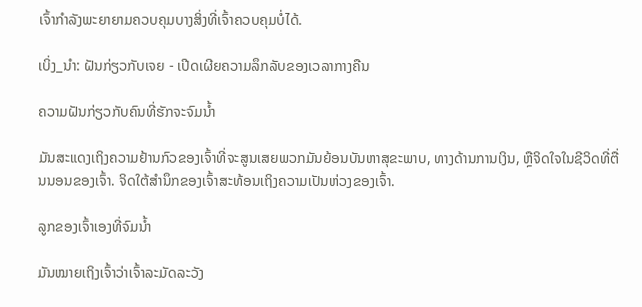ເຈົ້າກຳລັງພະຍາຍາມຄວບຄຸມບາງສິ່ງທີ່ເຈົ້າຄວບຄຸມບໍ່ໄດ້.

ເບິ່ງ_ນຳ: ຝັນກ່ຽວກັບເຈຍ - ເປີດເຜີຍຄວາມລຶກລັບຂອງເວລາກາງຄືນ

ຄວາມຝັນກ່ຽວກັບຄົນທີ່ຮັກຈະຈົມນ້ຳ

ມັນສະແດງເຖິງຄວາມຢ້ານກົວຂອງເຈົ້າທີ່ຈະສູນເສຍພວກມັນຍ້ອນບັນຫາສຸຂະພາບ, ທາງດ້ານການເງິນ, ຫຼືຈິດໃຈໃນຊີວິດທີ່ຕື່ນນອນຂອງເຈົ້າ. ຈິດໃຕ້ສຳນຶກຂອງເຈົ້າສະທ້ອນເຖິງຄວາມເປັນຫ່ວງຂອງເຈົ້າ.

ລູກຂອງເຈົ້າເອງທີ່ຈົມນໍ້າ

ມັນໝາຍເຖິງເຈົ້າວ່າເຈົ້າລະມັດລະວັງ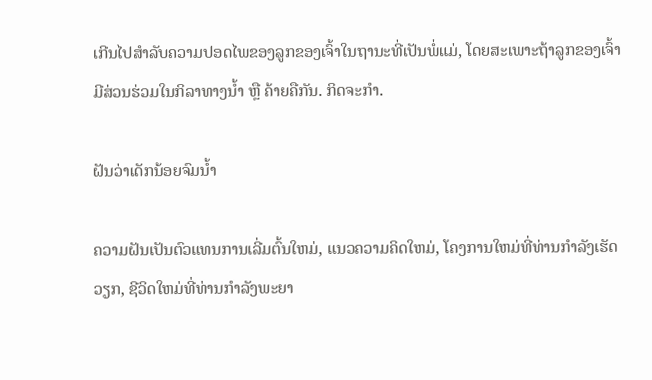ເກີນໄປສຳລັບຄວາມປອດໄພຂອງລູກຂອງເຈົ້າໃນຖານະທີ່ເປັນພໍ່ແມ່, ໂດຍສະເພາະຖ້າລູກຂອງເຈົ້າມີສ່ວນຮ່ວມໃນກິລາທາງນ້ຳ ຫຼື ຄ້າຍຄືກັນ. ກິດຈະກໍາ.

ຝັນວ່າເດັກນ້ອຍຈົມນ້ຳ

ຄວາມຝັນເປັນຕົວແທນການເລີ່ມຕົ້ນໃຫມ່, ແນວຄວາມຄິດໃຫມ່, ໂຄງການໃຫມ່ທີ່ທ່ານກໍາລັງເຮັດວຽກ, ຊີວິດໃຫມ່ທີ່ທ່ານກໍາລັງພະຍາ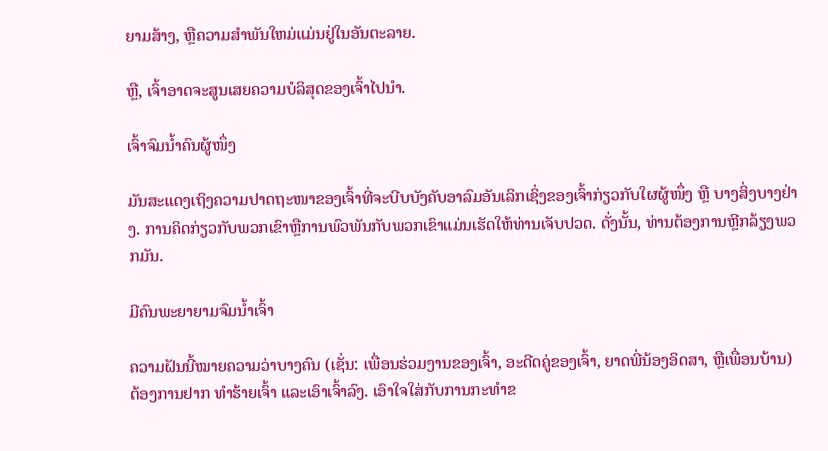ຍາມສ້າງ, ຫຼືຄວາມສໍາພັນໃຫມ່ແມ່ນຢູ່ໃນອັນຕະລາຍ.

ຫຼື, ເຈົ້າອາດຈະສູນເສຍຄວາມບໍລິສຸດຂອງເຈົ້າໄປນຳ.

ເຈົ້າຈົມນໍ້າຄົນຜູ້ໜຶ່ງ

ມັນສະແດງເຖິງຄວາມປາດຖະໜາຂອງເຈົ້າທີ່ຈະບີບບັງຄັບອາລົມອັນເລິກເຊິ່ງຂອງເຈົ້າກ່ຽວກັບໃຜຜູ້ໜຶ່ງ ຫຼື ບາງສິ່ງບາງຢ່າງ. ການຄິດກ່ຽວກັບພວກເຂົາຫຼືການພົວພັນກັບພວກເຂົາແມ່ນເຮັດໃຫ້ທ່ານເຈັບປວດ. ດັ່ງນັ້ນ, ທ່ານຕ້ອງການຫຼີກລ້ຽງພວກມັນ.

ມີຄົນພະຍາຍາມຈົມນໍ້າເຈົ້າ

ຄວາມຝັນນີ້ໝາຍຄວາມວ່າບາງຄົນ (ເຊັ່ນ: ເພື່ອນຮ່ວມງານຂອງເຈົ້າ, ອະດີດຄູ່ຂອງເຈົ້າ, ຍາດພີ່ນ້ອງອິດສາ, ຫຼືເພື່ອນບ້ານ) ຕ້ອງການຢາກ ທຳຮ້າຍເຈົ້າ ແລະເອົາເຈົ້າລົງ. ເອົາໃຈໃສ່ກັບການກະທໍາຂ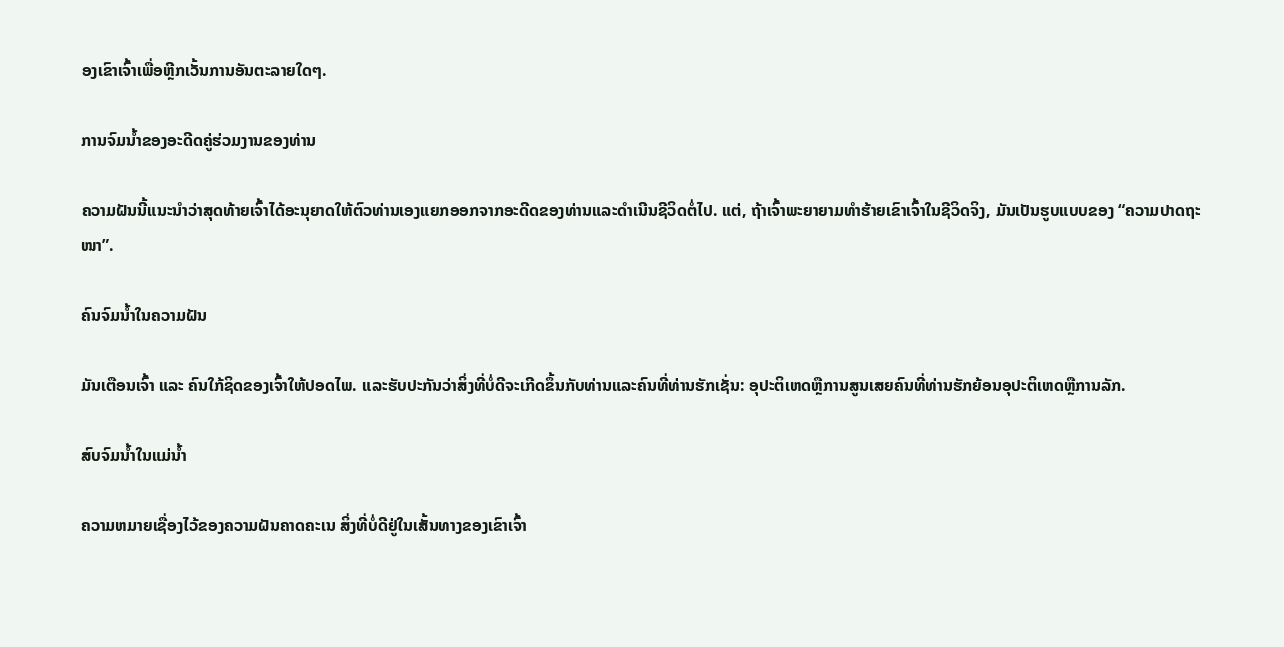ອງເຂົາເຈົ້າເພື່ອຫຼີກເວັ້ນການອັນຕະລາຍໃດໆ.

ການຈົມນ້ຳຂອງອະດີດຄູ່ຮ່ວມງານຂອງທ່ານ

ຄວາມຝັນນີ້ແນະນໍາວ່າສຸດທ້າຍເຈົ້າໄດ້ອະນຸຍາດໃຫ້ຕົວທ່ານເອງແຍກອອກຈາກອະດີດຂອງທ່ານແລະດໍາເນີນຊີວິດຕໍ່ໄປ. ແຕ່, ຖ້າເຈົ້າພະຍາຍາມທຳຮ້າຍເຂົາເຈົ້າໃນຊີວິດຈິງ, ມັນເປັນຮູບແບບຂອງ “ຄວາມປາດຖະໜາ”.

ຄົນຈົມນ້ຳໃນຄວາມຝັນ

ມັນເຕືອນເຈົ້າ ແລະ ຄົນໃກ້ຊິດຂອງເຈົ້າໃຫ້ປອດໄພ. ແລະຮັບປະກັນວ່າສິ່ງທີ່ບໍ່ດີຈະເກີດຂຶ້ນກັບທ່ານແລະຄົນທີ່ທ່ານຮັກເຊັ່ນ: ອຸປະຕິເຫດຫຼືການສູນເສຍຄົນທີ່ທ່ານຮັກຍ້ອນອຸປະຕິເຫດຫຼືການລັກ.

ສົບຈົມນ້ຳໃນແມ່ນ້ຳ

ຄວາມຫມາຍເຊື່ອງໄວ້ຂອງຄວາມຝັນຄາດຄະເນ ສິ່ງທີ່ບໍ່ດີຢູ່ໃນເສັ້ນທາງຂອງເຂົາເຈົ້າ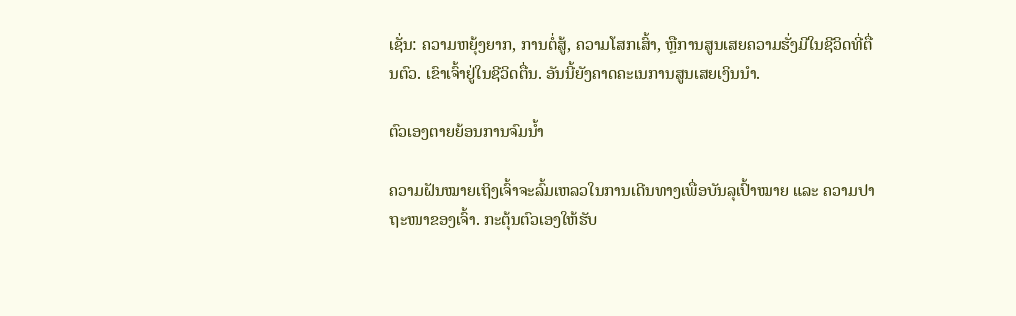ເຊັ່ນ: ຄວາມຫຍຸ້ງຍາກ, ການຕໍ່ສູ້, ຄວາມໂສກເສົ້າ, ຫຼືການສູນເສຍຄວາມຮັ່ງມີໃນຊີວິດທີ່ຕື່ນຕົວ. ເຂົາເຈົ້າຢູ່ໃນຊີວິດຕື່ນ. ອັນນີ້ຍັງຄາດຄະເນການສູນເສຍເງິນນຳ.

ຕົວເອງຕາຍຍ້ອນການຈົມນ້ຳ

ຄວາມຝັນໝາຍເຖິງເຈົ້າຈະລົ້ມເຫລວໃນການເດີນທາງເພື່ອບັນລຸເປົ້າໝາຍ ແລະ ຄວາມປາຖະໜາຂອງເຈົ້າ. ກະຕຸ້ນຕົວເອງໃຫ້ຮັບ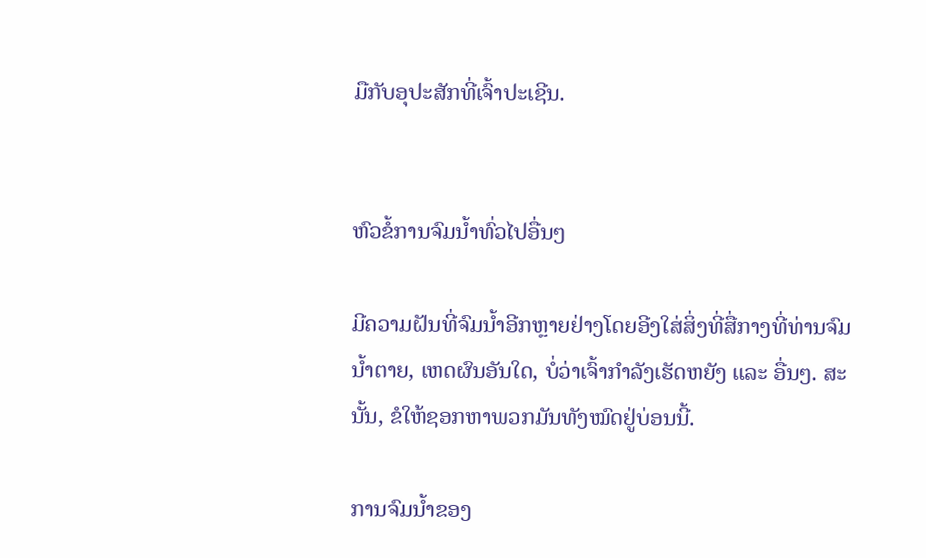ມືກັບອຸປະສັກທີ່ເຈົ້າປະເຊີນ.


ຫົວຂໍ້ການຈົມນ້ຳທົ່ວໄປອື່ນໆ

ມີຄວາມຝັນທີ່ຈົມນ້ຳອີກຫຼາຍຢ່າງໂດຍອີງໃສ່ສິ່ງທີ່ສື່ກາງທີ່ທ່ານຈົມນ້ຳຕາຍ, ເຫດຜົນອັນໃດ, ບໍ່ວ່າເຈົ້າກຳລັງເຮັດຫຍັງ ແລະ ອື່ນໆ. ສະນັ້ນ, ຂໍໃຫ້ຊອກຫາພວກມັນທັງໝົດຢູ່ບ່ອນນີ້.

ການຈົມນ້ຳຂອງ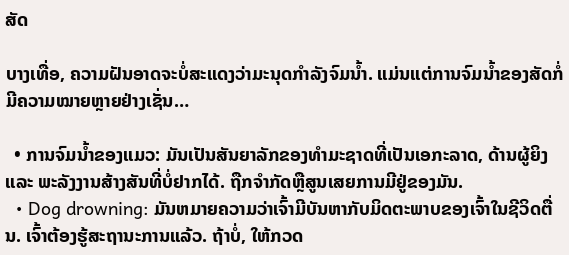ສັດ

ບາງເທື່ອ, ຄວາມຝັນອາດຈະບໍ່ສະແດງວ່າມະນຸດກຳລັງຈົມນ້ຳ. ແມ່ນແຕ່ການຈົມນ້ຳຂອງສັດກໍ່ມີຄວາມໝາຍຫຼາຍຢ່າງເຊັ່ນ…

  • ການຈົມນ້ຳຂອງແມວ: ມັນເປັນສັນຍາລັກຂອງທຳມະຊາດທີ່ເປັນເອກະລາດ, ດ້ານຜູ້ຍິງ ແລະ ພະລັງງານສ້າງສັນທີ່ບໍ່ຢາກໄດ້. ຖືກຈໍາກັດຫຼືສູນເສຍການມີຢູ່ຂອງມັນ.
  • Dog drowning: ມັນຫມາຍຄວາມວ່າເຈົ້າມີບັນຫາກັບມິດຕະພາບຂອງເຈົ້າໃນຊີວິດຕື່ນ. ເຈົ້າຕ້ອງຮູ້ສະຖານະການແລ້ວ. ຖ້າບໍ່, ໃຫ້ກວດ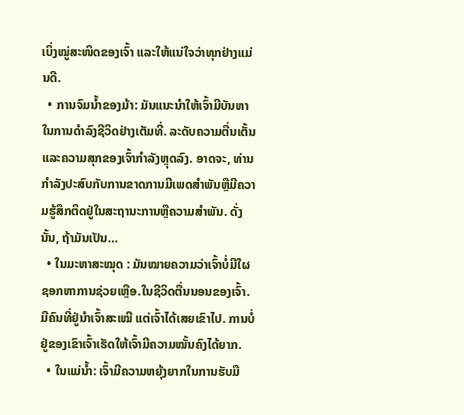ເບິ່ງໝູ່ສະໜິດຂອງເຈົ້າ ແລະໃຫ້ແນ່ໃຈວ່າທຸກຢ່າງແມ່ນດີ.
  • ການຈົມນ້ຳຂອງມ້າ: ມັນແນະນຳໃຫ້ເຈົ້າມີບັນຫາໃນການດຳລົງຊີວິດຢ່າງເຕັມທີ່. ລະດັບຄວາມຕື່ນເຕັ້ນ ແລະຄວາມສຸກຂອງເຈົ້າກຳລັງຫຼຸດລົງ. ອາດຈະ, ທ່ານກໍາລັງປະສົບກັບການຂາດການມີເພດສໍາພັນຫຼືມີຄວາມຮູ້ສຶກຕິດຢູ່ໃນສະຖານະການຫຼືຄວາມສໍາພັນ. ດັ່ງນັ້ນ, ຖ້າມັນເປັນ…
  • ໃນມະຫາສະໝຸດ : ມັນໝາຍຄວາມວ່າເຈົ້າບໍ່ມີໃຜຊອກຫາການຊ່ວຍເຫຼືອ.ໃນຊີວິດຕື່ນນອນຂອງເຈົ້າ. ມີຄົນທີ່ຢູ່ນຳເຈົ້າສະເໝີ ແຕ່ເຈົ້າໄດ້ເສຍເຂົາໄປ. ການບໍ່ຢູ່ຂອງເຂົາເຈົ້າເຮັດໃຫ້ເຈົ້າມີຄວາມໝັ້ນຄົງໄດ້ຍາກ.
  • ໃນແມ່ນ້ຳ: ເຈົ້າມີຄວາມຫຍຸ້ງຍາກໃນການຮັບມື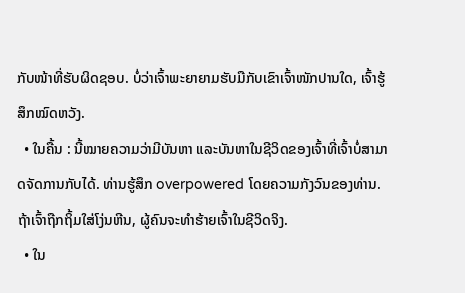ກັບໜ້າທີ່ຮັບຜິດຊອບ. ບໍ່ວ່າເຈົ້າພະຍາຍາມຮັບມືກັບເຂົາເຈົ້າໜັກປານໃດ, ເຈົ້າຮູ້ສຶກໝົດຫວັງ.
  • ໃນຄື້ນ : ນີ້ໝາຍຄວາມວ່າມີບັນຫາ ແລະບັນຫາໃນຊີວິດຂອງເຈົ້າທີ່ເຈົ້າບໍ່ສາມາດຈັດການກັບໄດ້. ທ່ານຮູ້ສຶກ overpowered ໂດຍຄວາມກັງວົນຂອງທ່ານ. ຖ້າເຈົ້າຖືກຖິ້ມໃສ່ໂງ່ນຫີນ, ຜູ້ຄົນຈະທຳຮ້າຍເຈົ້າໃນຊີວິດຈິງ.
  • ໃນ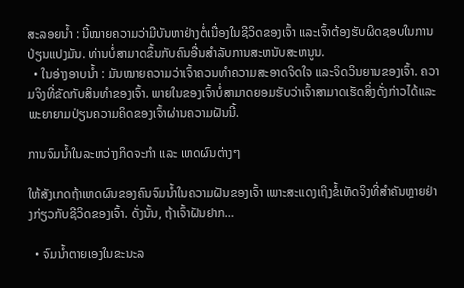ສະລອຍນ້ຳ : ນີ້ໝາຍຄວາມວ່າມີບັນຫາຢ່າງຕໍ່ເນື່ອງໃນຊີວິດຂອງເຈົ້າ ແລະເຈົ້າຕ້ອງຮັບຜິດຊອບໃນການປ່ຽນແປງມັນ. ທ່ານບໍ່ສາມາດຂຶ້ນກັບຄົນອື່ນສໍາລັບການສະຫນັບສະຫນູນ.
  • ໃນອ່າງອາບນ້ຳ : ມັນໝາຍຄວາມວ່າເຈົ້າຄວນທຳຄວາມສະອາດຈິດໃຈ ແລະຈິດວິນຍານຂອງເຈົ້າ. ຄວາມຈິງທີ່ຂັດກັບສິນທຳຂອງເຈົ້າ. ພາຍໃນຂອງເຈົ້າບໍ່ສາມາດຍອມຮັບວ່າເຈົ້າສາມາດເຮັດສິ່ງດັ່ງກ່າວໄດ້ແລະພະຍາຍາມປ່ຽນຄວາມຄິດຂອງເຈົ້າຜ່ານຄວາມຝັນນີ້.

ການຈົມນ້ຳໃນລະຫວ່າງກິດຈະກຳ ແລະ ເຫດຜົນຕ່າງໆ

ໃຫ້ສັງເກດຖ້າເຫດຜົນຂອງຄົນຈົມນ້ຳໃນຄວາມຝັນຂອງເຈົ້າ ເພາະສະແດງເຖິງຂໍ້ເທັດຈິງທີ່ສຳຄັນຫຼາຍຢ່າງກ່ຽວກັບຊີວິດຂອງເຈົ້າ. ດັ່ງນັ້ນ, ຖ້າເຈົ້າຝັນຢາກ…

  • ຈົມນ້ຳຕາຍເອງໃນຂະນະລ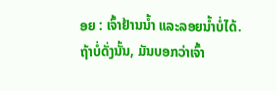ອຍ : ເຈົ້າຢ້ານນໍ້າ ແລະລອຍນໍ້າບໍ່ໄດ້. ຖ້າບໍ່ດັ່ງນັ້ນ, ມັນບອກວ່າເຈົ້າ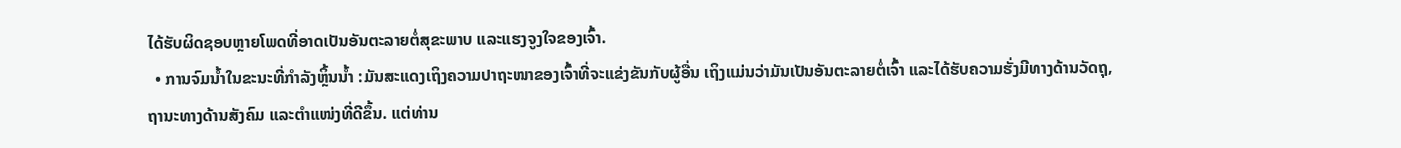ໄດ້ຮັບຜິດຊອບຫຼາຍໂພດທີ່ອາດເປັນອັນຕະລາຍຕໍ່ສຸຂະພາບ ແລະແຮງຈູງໃຈຂອງເຈົ້າ.
  • ການຈົມນ້ຳໃນຂະນະທີ່ກຳລັງຫຼິ້ນນໍ້າ :ມັນສະແດງເຖິງຄວາມປາຖະໜາຂອງເຈົ້າທີ່ຈະແຂ່ງຂັນກັບຜູ້ອື່ນ ເຖິງແມ່ນວ່າມັນເປັນອັນຕະລາຍຕໍ່ເຈົ້າ ແລະໄດ້ຮັບຄວາມຮັ່ງມີທາງດ້ານວັດຖຸ, ຖານະທາງດ້ານສັງຄົມ ແລະຕຳແໜ່ງທີ່ດີຂຶ້ນ. ແຕ່ທ່ານ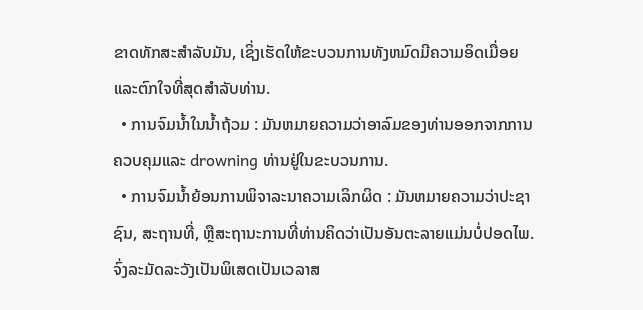ຂາດທັກສະສໍາລັບມັນ, ເຊິ່ງເຮັດໃຫ້ຂະບວນການທັງຫມົດມີຄວາມອິດເມື່ອຍແລະຕົກໃຈທີ່ສຸດສໍາລັບທ່ານ.
  • ການຈົມນ້ຳໃນນ້ຳຖ້ວມ : ມັນຫມາຍຄວາມວ່າອາລົມຂອງທ່ານອອກຈາກການຄວບຄຸມແລະ drowning ທ່ານຢູ່ໃນຂະບວນການ.
  • ການຈົມນ້ຳຍ້ອນການພິຈາລະນາຄວາມເລິກຜິດ : ມັນຫມາຍຄວາມວ່າປະຊາຊົນ, ສະຖານທີ່, ຫຼືສະຖານະການທີ່ທ່ານຄິດວ່າເປັນອັນຕະລາຍແມ່ນບໍ່ປອດໄພ. ຈົ່ງລະມັດລະວັງເປັນພິເສດເປັນເວລາສ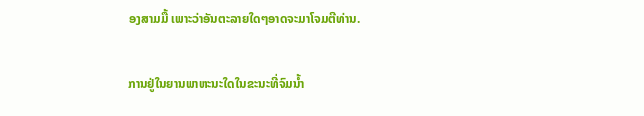ອງສາມມື້ ເພາະວ່າອັນຕະລາຍໃດໆອາດຈະມາໂຈມຕີທ່ານ.

ການຢູ່ໃນຍານພາຫະນະໃດໃນຂະນະທີ່ຈົມນ້ຳ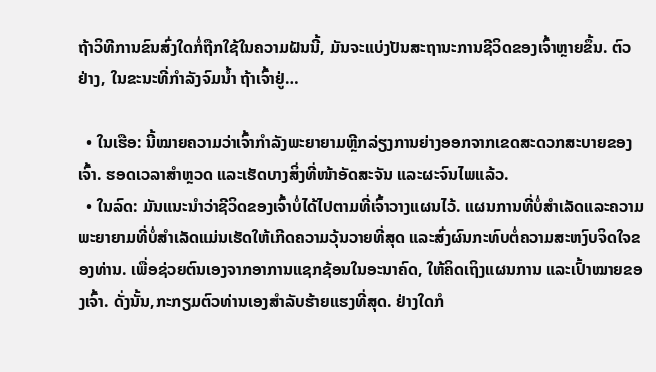ຖ້າວິທີການຂົນສົ່ງໃດກໍ່ຖືກໃຊ້ໃນຄວາມຝັນນີ້, ມັນຈະແບ່ງປັນສະຖານະການຊີວິດຂອງເຈົ້າຫຼາຍຂຶ້ນ. ຕົວຢ່າງ, ໃນຂະນະທີ່ກຳລັງຈົມນ້ຳ ຖ້າເຈົ້າຢູ່…

  • ໃນເຮືອ: ນີ້ໝາຍຄວາມວ່າເຈົ້າກຳລັງພະຍາຍາມຫຼີກລ່ຽງການຍ່າງອອກຈາກເຂດສະດວກສະບາຍຂອງເຈົ້າ. ຮອດເວລາສຳຫຼວດ ແລະເຮັດບາງສິ່ງທີ່ໜ້າອັດສະຈັນ ແລະຜະຈົນໄພແລ້ວ.
  • ໃນລົດ: ມັນແນະນຳວ່າຊີວິດຂອງເຈົ້າບໍ່ໄດ້ໄປຕາມທີ່ເຈົ້າວາງແຜນໄວ້. ແຜນການທີ່ບໍ່ສຳເລັດແລະຄວາມພະຍາຍາມທີ່ບໍ່ສຳເລັດແມ່ນເຮັດໃຫ້ເກີດຄວາມວຸ້ນວາຍທີ່ສຸດ ແລະສົ່ງຜົນກະທົບຕໍ່ຄວາມສະຫງົບຈິດໃຈຂອງທ່ານ. ເພື່ອຊ່ວຍຕົນເອງຈາກອາການແຊກຊ້ອນໃນອະນາຄົດ, ໃຫ້ຄິດເຖິງແຜນການ ແລະເປົ້າໝາຍຂອງເຈົ້າ. ດັ່ງນັ້ນ,ກະກຽມຕົວທ່ານເອງສໍາລັບຮ້າຍແຮງທີ່ສຸດ. ຢ່າງໃດກໍ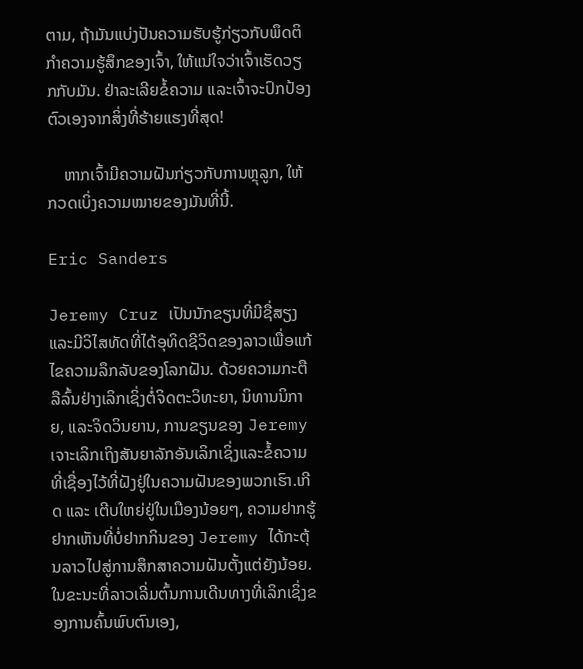ຕາມ, ຖ້າມັນແບ່ງປັນຄວາມຮັບຮູ້ກ່ຽວກັບພຶດຕິກໍາຄວາມຮູ້ສຶກຂອງເຈົ້າ, ໃຫ້ແນ່ໃຈວ່າເຈົ້າເຮັດວຽກກັບມັນ. ຢ່າລະເລີຍຂໍ້ຄວາມ ແລະເຈົ້າຈະປົກປ້ອງຕົວເອງຈາກສິ່ງທີ່ຮ້າຍແຮງທີ່ສຸດ!

    ຫາກເຈົ້າມີຄວາມຝັນກ່ຽວກັບການຫຼຸລູກ, ໃຫ້ກວດເບິ່ງຄວາມໝາຍຂອງມັນທີ່ນີ້.

Eric Sanders

Jeremy Cruz ເປັນນັກຂຽນທີ່ມີຊື່ສຽງແລະມີວິໄສທັດທີ່ໄດ້ອຸທິດຊີວິດຂອງລາວເພື່ອແກ້ໄຂຄວາມລຶກລັບຂອງໂລກຝັນ. ດ້ວຍຄວາມກະຕືລືລົ້ນຢ່າງເລິກເຊິ່ງຕໍ່ຈິດຕະວິທະຍາ, ນິທານນິກາຍ, ແລະຈິດວິນຍານ, ການຂຽນຂອງ Jeremy ເຈາະເລິກເຖິງສັນຍາລັກອັນເລິກເຊິ່ງແລະຂໍ້ຄວາມທີ່ເຊື່ອງໄວ້ທີ່ຝັງຢູ່ໃນຄວາມຝັນຂອງພວກເຮົາ.ເກີດ ແລະ ເຕີບໃຫຍ່ຢູ່ໃນເມືອງນ້ອຍໆ, ຄວາມຢາກຮູ້ຢາກເຫັນທີ່ບໍ່ຢາກກິນຂອງ Jeremy ໄດ້ກະຕຸ້ນລາວໄປສູ່ການສຶກສາຄວາມຝັນຕັ້ງແຕ່ຍັງນ້ອຍ. ໃນຂະນະທີ່ລາວເລີ່ມຕົ້ນການເດີນທາງທີ່ເລິກເຊິ່ງຂອງການຄົ້ນພົບຕົນເອງ,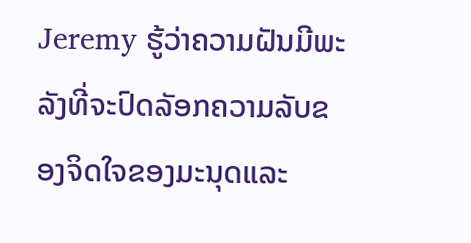Jeremy ຮູ້ວ່າຄວາມຝັນມີພະລັງທີ່ຈະປົດລັອກຄວາມລັບຂອງຈິດໃຈຂອງມະນຸດແລະ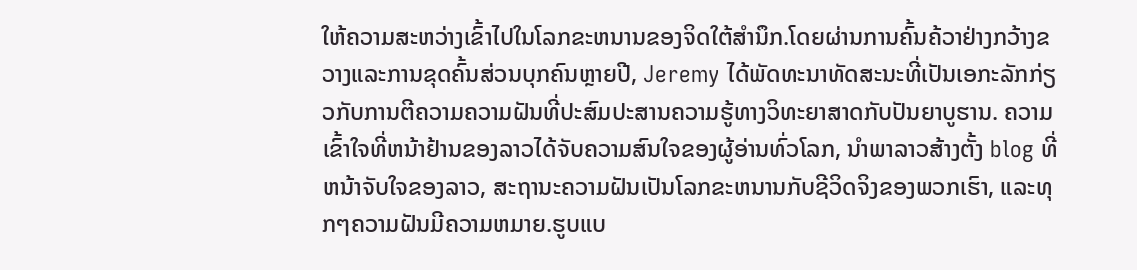ໃຫ້ຄວາມສະຫວ່າງເຂົ້າໄປໃນໂລກຂະຫນານຂອງຈິດໃຕ້ສໍານຶກ.ໂດຍຜ່ານການຄົ້ນຄ້ວາຢ່າງກວ້າງຂວາງແລະການຂຸດຄົ້ນສ່ວນບຸກຄົນຫຼາຍປີ, Jeremy ໄດ້ພັດທະນາທັດສະນະທີ່ເປັນເອກະລັກກ່ຽວກັບການຕີຄວາມຄວາມຝັນທີ່ປະສົມປະສານຄວາມຮູ້ທາງວິທະຍາສາດກັບປັນຍາບູຮານ. ຄວາມເຂົ້າໃຈທີ່ຫນ້າຢ້ານຂອງລາວໄດ້ຈັບຄວາມສົນໃຈຂອງຜູ້ອ່ານທົ່ວໂລກ, ນໍາພາລາວສ້າງຕັ້ງ blog ທີ່ຫນ້າຈັບໃຈຂອງລາວ, ສະຖານະຄວາມຝັນເປັນໂລກຂະຫນານກັບຊີວິດຈິງຂອງພວກເຮົາ, ແລະທຸກໆຄວາມຝັນມີຄວາມຫມາຍ.ຮູບແບ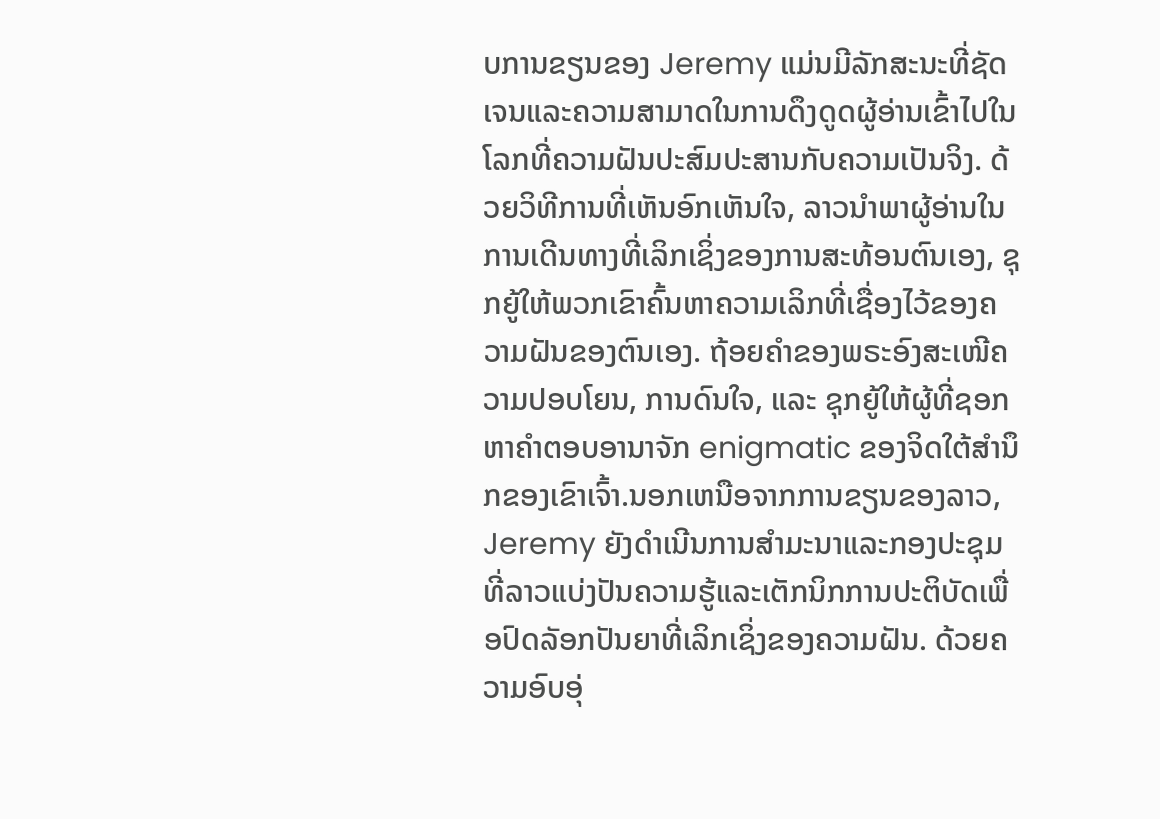ບການຂຽນຂອງ Jeremy ແມ່ນມີລັກສະນະທີ່ຊັດເຈນແລະຄວາມສາມາດໃນການດຶງດູດຜູ້ອ່ານເຂົ້າໄປໃນໂລກທີ່ຄວາມຝັນປະສົມປະສານກັບຄວາມເປັນຈິງ. ດ້ວຍວິທີການທີ່ເຫັນອົກເຫັນໃຈ, ລາວນໍາພາຜູ້ອ່ານໃນການເດີນທາງທີ່ເລິກເຊິ່ງຂອງການສະທ້ອນຕົນເອງ, ຊຸກຍູ້ໃຫ້ພວກເຂົາຄົ້ນຫາຄວາມເລິກທີ່ເຊື່ອງໄວ້ຂອງຄວາມຝັນຂອງຕົນເອງ. ຖ້ອຍຄຳຂອງພຣະອົງສະເໜີຄວາມປອບໂຍນ, ການດົນໃຈ, ແລະ ຊຸກຍູ້ໃຫ້ຜູ້ທີ່ຊອກຫາຄຳຕອບອານາຈັກ enigmatic ຂອງຈິດໃຕ້ສໍານຶກຂອງເຂົາເຈົ້າ.ນອກເຫນືອຈາກການຂຽນຂອງລາວ, Jeremy ຍັງດໍາເນີນການສໍາມະນາແລະກອງປະຊຸມທີ່ລາວແບ່ງປັນຄວາມຮູ້ແລະເຕັກນິກການປະຕິບັດເພື່ອປົດລັອກປັນຍາທີ່ເລິກເຊິ່ງຂອງຄວາມຝັນ. ດ້ວຍຄວາມອົບອຸ່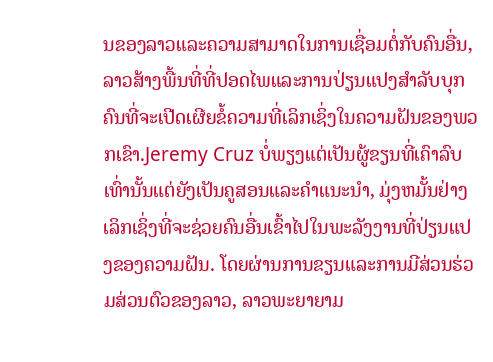ນຂອງລາວແລະຄວາມສາມາດໃນການເຊື່ອມຕໍ່ກັບຄົນອື່ນ, ລາວສ້າງພື້ນທີ່ທີ່ປອດໄພແລະການປ່ຽນແປງສໍາລັບບຸກຄົນທີ່ຈະເປີດເຜີຍຂໍ້ຄວາມທີ່ເລິກເຊິ່ງໃນຄວາມຝັນຂອງພວກເຂົາ.Jeremy Cruz ບໍ່ພຽງແຕ່ເປັນຜູ້ຂຽນທີ່ເຄົາລົບເທົ່ານັ້ນແຕ່ຍັງເປັນຄູສອນແລະຄໍາແນະນໍາ, ມຸ່ງຫມັ້ນຢ່າງເລິກເຊິ່ງທີ່ຈະຊ່ວຍຄົນອື່ນເຂົ້າໄປໃນພະລັງງານທີ່ປ່ຽນແປງຂອງຄວາມຝັນ. ໂດຍຜ່ານການຂຽນແລະການມີສ່ວນຮ່ວມສ່ວນຕົວຂອງລາວ, ລາວພະຍາຍາມ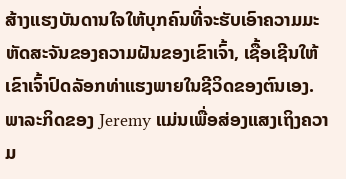ສ້າງແຮງບັນດານໃຈໃຫ້ບຸກຄົນທີ່ຈະຮັບເອົາຄວາມມະຫັດສະຈັນຂອງຄວາມຝັນຂອງເຂົາເຈົ້າ, ເຊື້ອເຊີນໃຫ້ເຂົາເຈົ້າປົດລັອກທ່າແຮງພາຍໃນຊີວິດຂອງຕົນເອງ. ພາລະກິດຂອງ Jeremy ແມ່ນເພື່ອສ່ອງແສງເຖິງຄວາມ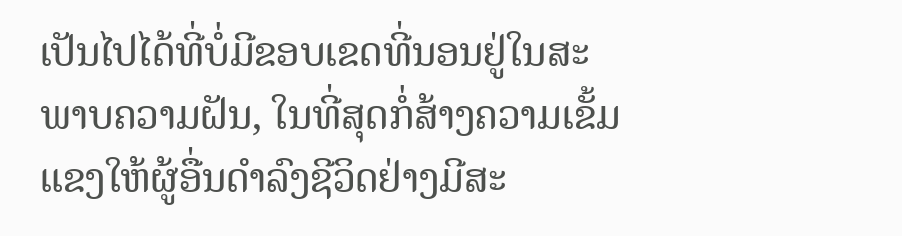ເປັນໄປໄດ້ທີ່ບໍ່ມີຂອບເຂດທີ່ນອນຢູ່ໃນສະພາບຄວາມຝັນ, ໃນທີ່ສຸດກໍ່ສ້າງຄວາມເຂັ້ມແຂງໃຫ້ຜູ້ອື່ນດໍາລົງຊີວິດຢ່າງມີສະ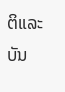ຕິແລະບັນ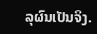ລຸຜົນເປັນຈິງ.